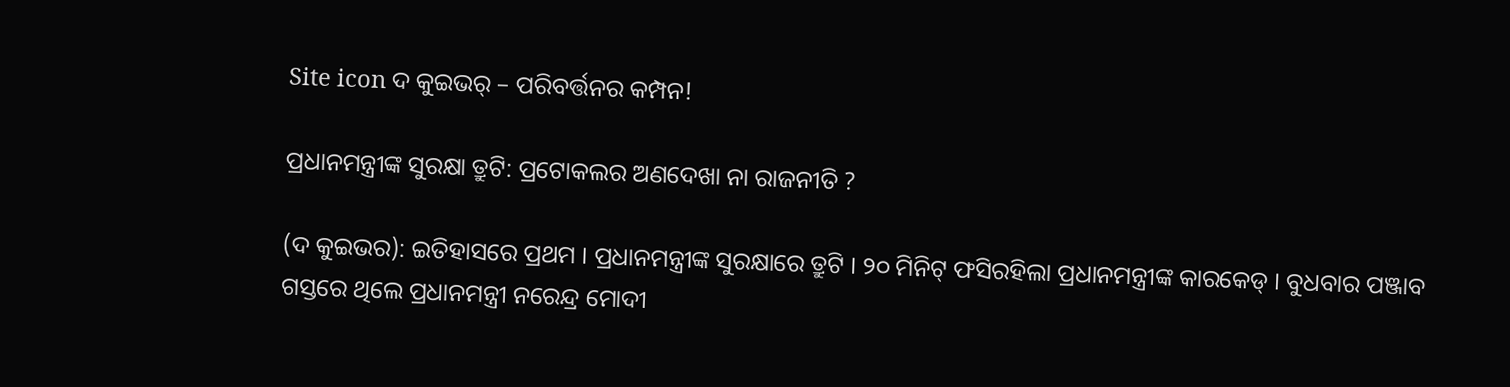Site icon ଦ କୁଇଭର୍ – ପରିବର୍ତ୍ତନର କମ୍ପନ!

ପ୍ରଧାନମନ୍ତ୍ରୀଙ୍କ ସୁରକ୍ଷା ତ୍ରୁଟି: ପ୍ରଟୋକଲର ଅଣଦେଖା ନା ରାଜନୀତି ?

(ଦ କୁଇଭର): ଇତିହାସରେ ପ୍ରଥମ । ପ୍ରଧାନମନ୍ତ୍ରୀଙ୍କ ସୁରକ୍ଷାରେ ତ୍ରୁଟି । ୨୦ ମିନିଟ୍ ଫସିରହିଲା ପ୍ରଧାନମନ୍ତ୍ରୀଙ୍କ କାରକେଡ୍ । ବୁଧବାର ପଞ୍ଜାବ ଗସ୍ତରେ ଥିଲେ ପ୍ରଧାନମନ୍ତ୍ରୀ ନରେନ୍ଦ୍ର ମୋଦୀ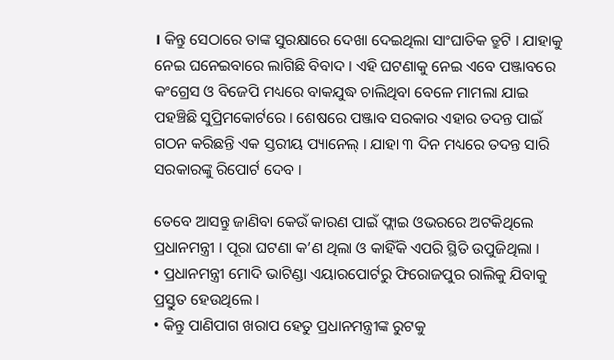। କିନ୍ତୁ ସେଠାରେ ତାଙ୍କ ସୁରକ୍ଷାରେ ଦେଖା ଦେଇଥିଲା ସାଂଘାତିକ ତ୍ରୁଟି । ଯାହାକୁ ନେଇ ଘନେଇବାରେ ଲାଗିଛି ବିବାଦ । ଏହି ଘଟଣାକୁ ନେଇ ଏବେ ପଞ୍ଜାବରେ କଂଗ୍ରେସ ଓ ବିଜେପି ମଧ୍ୟରେ ବାକଯୁଦ୍ଧ ଚାଲିଥିବା ବେଳେ ମାମଲା ଯାଇ ପହଞ୍ଚିଛି ସୁପ୍ରିମକୋର୍ଟରେ । ଶେଷରେ ପଞ୍ଜାବ ସରକାର ଏହାର ତଦନ୍ତ ପାଇଁ ଗଠନ କରିଛନ୍ତି ଏକ ସ୍ତରୀୟ ପ୍ୟାନେଲ୍ । ଯାହା ୩ ଦିନ ମଧ୍ୟରେ ତଦନ୍ତ ସାରି ସରକାରଙ୍କୁ ରିପୋର୍ଟ ଦେବ ।

ତେବେ ଆସନ୍ତୁ ଜାଣିବା କେଉଁ କାରଣ ପାଇଁ ଫ୍ଲାଇ ଓଭରରେ ଅଟକିଥିଲେ ପ୍ରଧାନମନ୍ତ୍ରୀ । ପୂରା ଘଟଣା କ’ଣ ଥିଲା ଓ କାହିଁକି ଏପରି ସ୍ଥିତି ଉପୁଜିଥିଲା ।
• ପ୍ରଧାନମନ୍ତ୍ରୀ ମୋଦି ଭାଟିଣ୍ଡା ଏୟାରପୋର୍ଟରୁ ଫିରୋଜପୁର ରାଲିକୁ ଯିବାକୁ ପ୍ରସ୍ତୁତ ହେଉଥିଲେ ।
• କିନ୍ତୁ ପାଣିପାଗ ଖରାପ ହେତୁ ପ୍ରଧାନମନ୍ତ୍ରୀଙ୍କ ରୁଟକୁ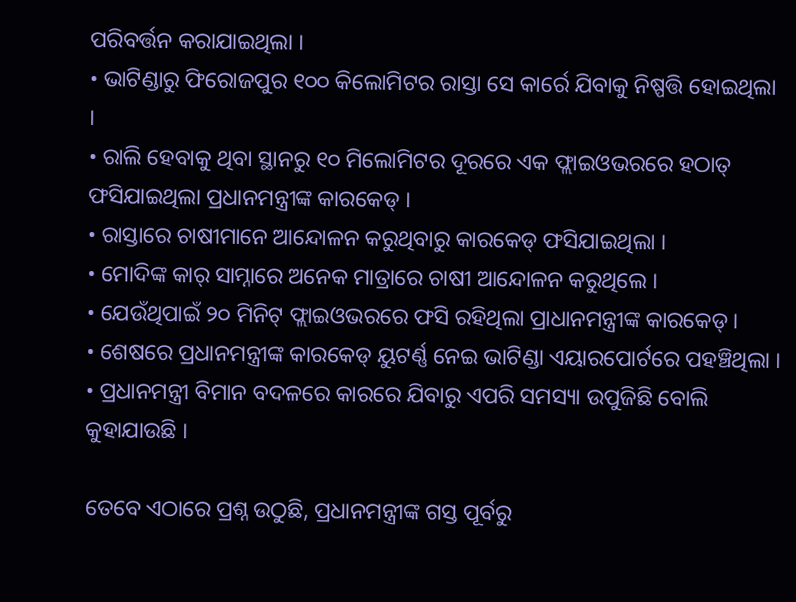ପରିବର୍ତ୍ତନ କରାଯାଇଥିଲା ।
• ଭାଟିଣ୍ଡାରୁ ଫିରୋଜପୁର ୧୦୦ କିଲୋମିଟର ରାସ୍ତା ସେ କାର୍ରେ ଯିବାକୁ ନିଷ୍ପତ୍ତି ହୋଇଥିଲା ।
• ରାଲି ହେବାକୁ ଥିବା ସ୍ଥାନରୁ ୧୦ ମିଲୋମିଟର ଦୂରରେ ଏକ ଫ୍ଲାଇଓଭରରେ ହଠାତ୍ ଫସିଯାଇଥିଲା ପ୍ରଧାନମନ୍ତ୍ରୀଙ୍କ କାରକେଡ୍ ।
• ରାସ୍ତାରେ ଚାଷୀମାନେ ଆନ୍ଦୋଳନ କରୁଥିବାରୁ କାରକେଡ୍ ଫସିଯାଇଥିଲା ।
• ମୋଦିଙ୍କ କାର୍ ସାମ୍ନାରେ ଅନେକ ମାତ୍ରାରେ ଚାଷୀ ଆନ୍ଦୋଳନ କରୁଥିଲେ ।
• ଯେଉଁଥିପାଇଁ ୨୦ ମିନିଟ୍ ଫ୍ଲାଇଓଭରରେ ଫସି ରହିଥିଲା ପ୍ରାଧାନମନ୍ତ୍ରୀଙ୍କ କାରକେଡ୍ ।
• ଶେଷରେ ପ୍ରଧାନମନ୍ତ୍ରୀଙ୍କ କାରକେଡ୍ ୟୁଟର୍ଣ୍ଣ ନେଇ ଭାଟିଣ୍ଡା ଏୟାରପୋର୍ଟରେ ପହଞ୍ଚିଥିଲା ।
• ପ୍ରଧାନମନ୍ତ୍ରୀ ବିମାନ ବଦଳରେ କାରରେ ଯିବାରୁ ଏପରି ସମସ୍ୟା ଉପୁଜିଛି ବୋଲି କୁହାଯାଉଛି ।

ତେବେ ଏଠାରେ ପ୍ରଶ୍ନ ଉଠୁଛି, ପ୍ରଧାନମନ୍ତ୍ରୀଙ୍କ ଗସ୍ତ ପୂର୍ବରୁ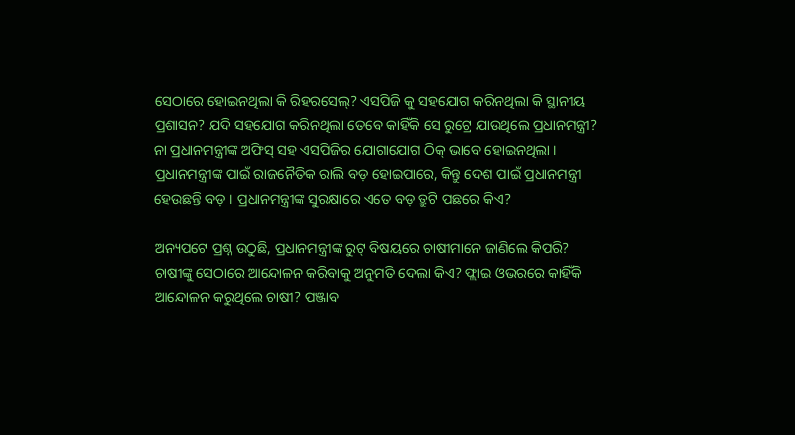ସେଠାରେ ହୋଇନଥିଲା କି ରିହରସେଲ୍? ଏସପିଜି କୁ ସହଯୋଗ କରିନଥିଲା କି ସ୍ଥାନୀୟ ପ୍ରଶାସନ? ଯଦି ସହଯୋଗ କରିନଥିଲା ତେବେ କାହିଁକି ସେ ରୁଟ୍ରେ ଯାଉଥିଲେ ପ୍ରଧାନମନ୍ତ୍ରୀ? ନା ପ୍ରଧାନମନ୍ତ୍ରୀଙ୍କ ଅଫିସ୍ ସହ ଏସପିଜିର ଯୋଗାଯୋଗ ଠିକ୍ ଭାବେ ହୋଇନଥିଲା । ପ୍ରଧାନମନ୍ତ୍ରୀଙ୍କ ପାଇଁ ରାଜନୈତିକ ରାଲି ବଡ଼ ହୋଇପାରେ, କିନ୍ତୁ ଦେଶ ପାଇଁ ପ୍ରଧାନମନ୍ତ୍ରୀ ହେଉଛନ୍ତି ବଡ଼ । ପ୍ରଧାନମନ୍ତ୍ରୀଙ୍କ ସୁରକ୍ଷାରେ ଏତେ ବଡ଼ ତ୍ରୁଟି ପଛରେ କିଏ?

ଅନ୍ୟପଟେ ପ୍ରଶ୍ନ ଉଠୁଛି, ପ୍ରଧାନମନ୍ତ୍ରୀଙ୍କ ରୁଟ୍ ବିଷୟରେ ଚାଷୀମାନେ ଜାଣିଲେ କିପରି? ଚାଷୀଙ୍କୁ ସେଠାରେ ଆନ୍ଦୋଳନ କରିବାକୁ ଅନୁମତି ଦେଲା କିଏ? ଫ୍ଲାଇ ଓଭରରେ କାହିଁକି ଆନ୍ଦୋଳନ କରୁଥିଲେ ଚାଷୀ? ପଞ୍ଜାବ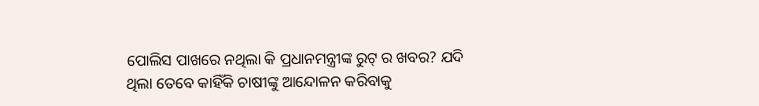ପୋଲିସ ପାଖରେ ନଥିଲା କି ପ୍ରଧାନମନ୍ତ୍ରୀଙ୍କ ରୁଟ୍ ର ଖବର? ଯଦି ଥିଲା ତେବେ କାହିଁକି ଚାଷୀଙ୍କୁ ଆନ୍ଦୋଳନ କରିବାକୁ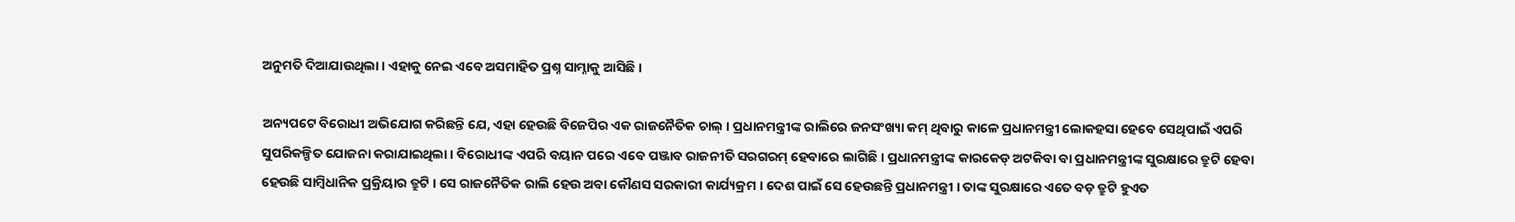ଅନୁମତି ଦିଆଯାଉଥିଲା । ଏହାକୁ ନେଇ ଏବେ ଅସମାହିତ ପ୍ରଶ୍ନ ସାମ୍ନାକୁ ଆସିଛି ।

ଅନ୍ୟପଟେ ବିରୋଧୀ ଅଭିଯୋଗ କରିଛନ୍ତି ଯେ, ଏହା ହେଉଛି ବିଜେପିର ଏକ ରାଜନୈତିକ ଚାଲ୍ । ପ୍ରଧାନମନ୍ତ୍ରୀଙ୍କ ରାଲିରେ ଜନସଂଖ୍ୟା କମ୍ ଥିବାରୁ କାଳେ ପ୍ରଧାନମନ୍ତ୍ରୀ ଲୋକହସା ହେବେ ସେଥିପାଇଁ ଏପରି ସୁପରିକଳ୍ପିତ ଯୋଜନା କରାଯାଇଥିଲା । ବିରୋଧୀଙ୍କ ଏପରି ବୟାନ ପରେ ଏବେ ପଞ୍ଜାବ ରାଜନୀତି ସରଗରମ୍ ହେବାରେ ଲାଗିଛି । ପ୍ରଧାନମନ୍ତ୍ରୀଙ୍କ କାରକେଡ୍ ଅଟକିବା ବା ପ୍ରଧାନମନ୍ତ୍ରୀଙ୍କ ସୁରକ୍ଷାରେ ତ୍ରୁଟି ହେବା ହେଉଛି ସାମ୍ବିଧାନିକ ପ୍ରକ୍ରିୟାର ତ୍ରୁଟି । ସେ ରାଜନୈତିକ ରାଲି ହେଉ ଅବା କୌଣସ ସରକାରୀ କାର୍ଯ୍ୟକ୍ରମ । ଦେଶ ପାଇଁ ସେ ହେଉଛନ୍ତି ପ୍ରଧାନମନ୍ତ୍ରୀ । ତାଙ୍କ ସୁରକ୍ଷାରେ ଏତେ ବଡ଼ ତ୍ରୁଟି ହୁଏତ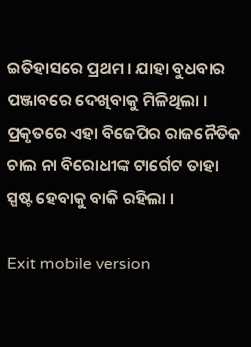ଇତିହାସରେ ପ୍ରଥମ । ଯାହା ବୁଧବାର ପଞ୍ଜାବରେ ଦେଖିବାକୁ ମିଳିଥିଲା । ପ୍ରକୃତରେ ଏହା ବିଜେପିର ରାଜନୈତିକ ଚାଲ ନା ବିରୋଧୀଙ୍କ ଟାର୍ଗେଟ ତାହା ସ୍ପଷ୍ଟ ହେବାକୁ ବାକି ରହିଲା ।

Exit mobile version